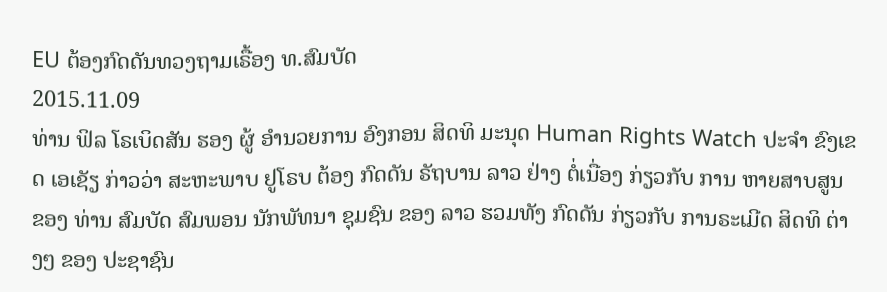EU ຕ້ອງກົດດັນທວງຖາມເຣື້ອງ ທ.ສົມບັດ
2015.11.09
ທ່ານ ຟິລ ໂຣເບິດສັນ ຮອງ ຜູ້ ອຳນວຍການ ອົງກອນ ສິດທິ ມະນຸດ Human Rights Watch ປະຈຳ ຂົງເຂດ ເອເຊັຽ ກ່າວວ່າ ສະຫະພາບ ຢູໂຣບ ຕ້ອງ ກົດດັນ ຣັຖບານ ລາວ ຢ່າງ ຕໍ່ເນື່ອງ ກ່ຽວກັບ ການ ຫາຍສາບສູນ ຂອງ ທ່ານ ສົມບັດ ສົມພອນ ນັກພັທນາ ຊຸມຊົນ ຂອງ ລາວ ຮວມທັງ ກົດດັນ ກ່ຽວກັບ ການຣະເມີດ ສິດທິ ຕ່າງໆ ຂອງ ປະຊາຊົນ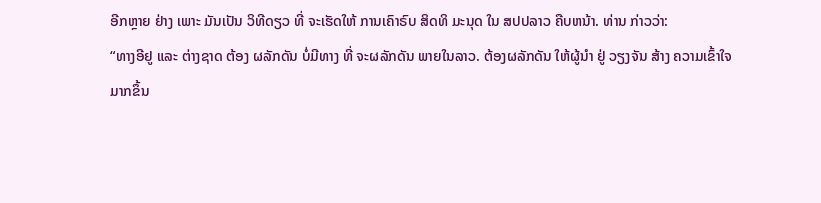ອີກຫຼາຍ ຢ່າງ ເພາະ ມັນເປັນ ວິທີດຽວ ທີ່ ຈະເຮັດໃຫ້ ການເຄົາຣົບ ສິດທິ ມະນຸດ ໃນ ສປປລາວ ຄືບຫນ້າ. ທ່ານ ກ່າວວ່າ:
“ທາງອີຢູ ແລະ ຕ່າງຊາດ ຕ້ອງ ຜລັກດັນ ບໍ່ມີທາງ ທີ່ ຈະຜລັກດັນ ພາຍໃນລາວ. ຕ້ອງຜລັກດັນ ໃຫ້ຜູ້ນຳ ຢູ່ ວຽງຈັນ ສ້າງ ຄວາມເຂົ້າໃຈ ມາກຂຶ້ນ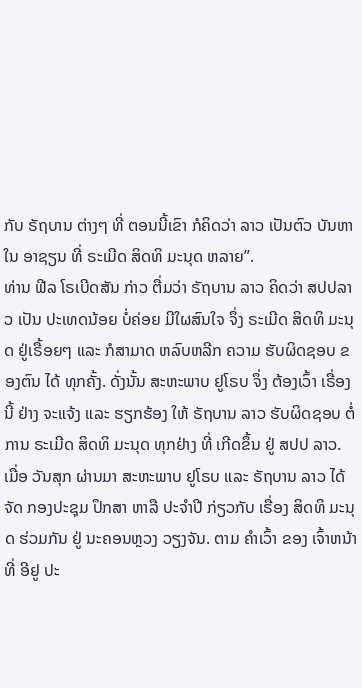ກັບ ຣັຖບານ ຕ່າງໆ ທີ່ ຕອນນີ້ເຂົາ ກໍຄິດວ່າ ລາວ ເປັນຕົວ ບັນຫາ ໃນ ອາຊຽນ ທີ່ ຣະເມີດ ສິດທິ ມະນຸດ ຫລາຍ”.
ທ່ານ ຟີລ ໂຣເບີດສັນ ກ່າວ ຕື່ມວ່າ ຣັຖບານ ລາວ ຄິດວ່າ ສປປລາວ ເປັນ ປະເທດນ້ອຍ ບໍ່ຄ່ອຍ ມີໃຜສົນໃຈ ຈຶ່ງ ຣະເມີດ ສິດທິ ມະນຸດ ຢູ່ເຣື້ອຍໆ ແລະ ກໍສາມາດ ຫລົບຫລີກ ຄວາມ ຮັບຜິດຊອບ ຂອງຕົນ ໄດ້ ທຸກຄັ້ງ. ດັ່ງນັ້ນ ສະຫະພາບ ຢູໂຣບ ຈຶ່ງ ຕ້ອງເວົ້າ ເຣື່ອງນີ້ ຢ່າງ ຈະແຈ້ງ ແລະ ຮຽກຮ້ອງ ໃຫ້ ຣັຖບານ ລາວ ຮັບຜິດຊອບ ຕໍ່ການ ຣະເມີດ ສິດທິ ມະນຸດ ທຸກຢ່າງ ທີ່ ເກີດຂຶ້ນ ຢູ່ ສປປ ລາວ.
ເມື່ອ ວັນສຸກ ຜ່ານມາ ສະຫະພາບ ຢູໂຣບ ແລະ ຣັຖບານ ລາວ ໄດ້ ຈັດ ກອງປະຊຸມ ປຶກສາ ຫາລື ປະຈໍາປີ ກ່ຽວກັບ ເຣື່ອງ ສິດທິ ມະນຸດ ຮ່ວມກັນ ຢູ່ ນະຄອນຫຼວງ ວຽງຈັນ. ຕາມ ຄຳເວົ້າ ຂອງ ເຈົ້າຫນ້າທີ່ ອີຢູ ປະ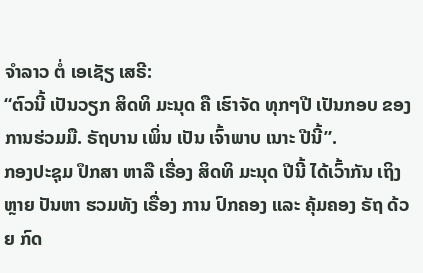ຈຳລາວ ຕໍ່ ເອເຊັຽ ເສຣີ:
“ຕົວນີ້ ເປັນວຽກ ສິດທິ ມະນຸດ ຄື ເຮົາຈັດ ທຸກໆປີ ເປັນກອບ ຂອງ ການຮ່ວມມື. ຣັຖບານ ເພິ່ນ ເປັນ ເຈົ້າພາບ ເນາະ ປີນີ້”.
ກອງປະຊຸມ ປຶກສາ ຫາລື ເຣື່ອງ ສິດທິ ມະນຸດ ປີນີ້ ໄດ້ເວົ້າກັນ ເຖິງຫຼາຍ ປັນຫາ ຮວມທັງ ເຣື່ອງ ການ ປົກຄອງ ແລະ ຄຸ້ມຄອງ ຣັຖ ດ້ວຍ ກົດ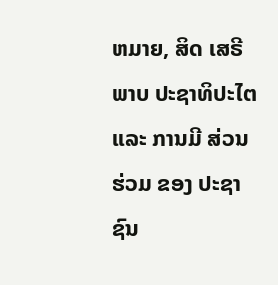ຫມາຍ, ສິດ ເສຣີພາບ ປະຊາທິປະໄຕ ແລະ ການມີ ສ່ວນຮ່ວມ ຂອງ ປະຊາຊົນ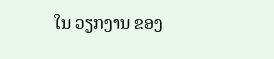ໃນ ວຽກງານ ຂອງ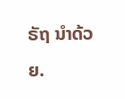ຣັຖ ນຳດ້ວຍ.